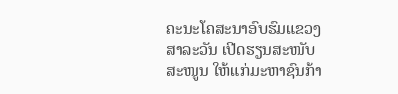ຄະນະໂຄສະນາອົບຮົມແຂວງສາລະວັນ ເປີດຮຽນສະໜັບສະໜູນ ໃຫ້ແກ່ມະຫາຊົນກ້າ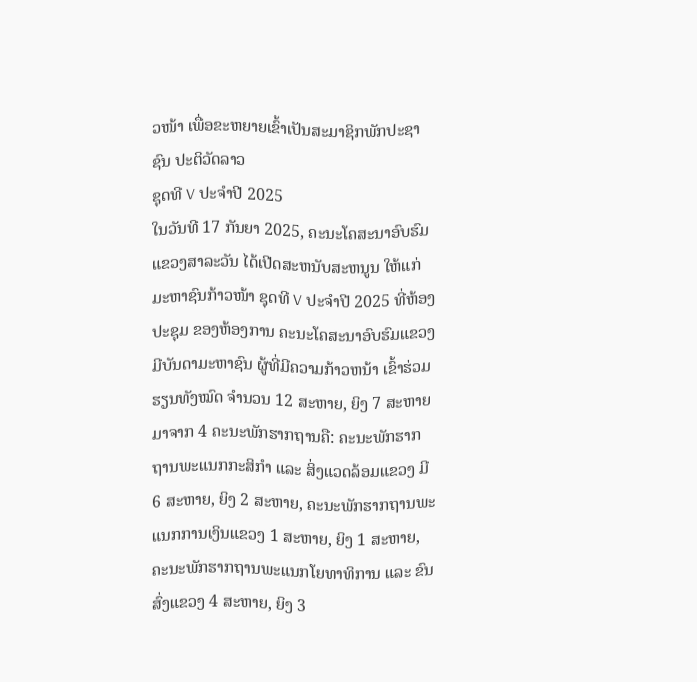ວໜ້າ ເພື່ອຂະຫຍາຍເຂົ້າເປັນສະມາຊິກພັກປະຊາຊົນ ປະຕິວັດລາວ
ຊຸດທີ V ປະຈໍາປີ 2025
ໃນວັນທີ 17 ກັນຍາ 2025, ຄະນະໂຄສະນາອົບຮົມແຂວງສາລະວັນ ໄດ້ເປີດສະຫນັບສະຫນູນ ໃຫ້ແກ່ມະຫາຊົນກ້າວໜ້າ ຊຸດທີ V ປະຈໍາປີ 2025 ທີ່ຫ້ອງປະຊຸມ ຂອງຫ້ອງການ ຄະນະໂຄສະນາອົບຮົມແຂວງ ມີບັນດາມະຫາຊົນ ຜູ້ທີ່ມີຄວາມກ້າວຫນ້າ ເຂົ້າຮ່ວມຮຽນທັງໝົດ ຈໍານວນ 12 ສະຫາຍ, ຍິງ 7 ສະຫາຍ ມາຈາກ 4 ຄະນະພັກຮາກຖານຄື: ຄະນະພັກຮາກຖານພະແນກກະສິກໍາ ແລະ ສິ່ງແວດລ້ອມແຂວງ ມີ 6 ສະຫາຍ, ຍິງ 2 ສະຫາຍ, ຄະນະພັກຮາກຖານພະແນກການເງິນແຂວງ 1 ສະຫາຍ, ຍິງ 1 ສະຫາຍ, ຄະນະພັກຮາກຖານພະແນກໂຍທາທິການ ແລະ ຂົນສົ່ງແຂວງ 4 ສະຫາຍ, ຍິງ 3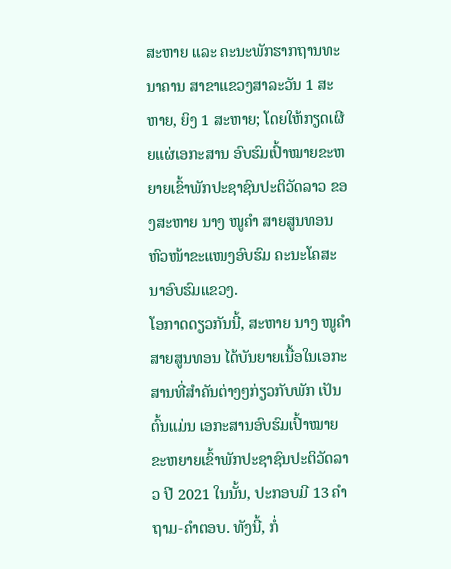ສະຫາຍ ແລະ ຄະນະພັກຮາກຖານທະນາຄານ ສາຂາແຂວງສາລະວັນ 1 ສະຫາຍ, ຍິງ 1 ສະຫາຍ; ໂດຍໃຫ້ກຽດເຜີຍແຜ່ເອກະສານ ອົບຮົມເປົ້າໝາຍຂະຫຍາຍເຂົ້າພັກປະຊາຊົນປະຕິວັດລາວ ຂອງສະຫາຍ ນາງ ໜູຄໍາ ສາຍສູນທອນ ຫົວໜ້າຂະແໜງອົບຮົມ ຄະນະໂຄສະນາອົບຮົມແຂວງ.
ໂອກາດດຽວກັນນີ້, ສະຫາຍ ນາງ ໜູຄໍາ ສາຍສູນທອນ ໄດ້ບັນຍາຍເນື້ອໃນເອກະສານທີ່ສໍາຄັນຕ່າງໆກ່ຽວກັບພັກ ເປັນຕົ້ນແມ່ນ ເອກະສານອົບຮົມເປົ້າໝາຍຂະຫຍາຍເຂົ້າພັກປະຊາຊົນປະຕິວັດລາວ ປີ 2021 ໃນນັ້ນ, ປະກອບມີ 13 ຄໍາຖາມ-ຄໍາຕອບ. ທັງນີ້, ກໍ່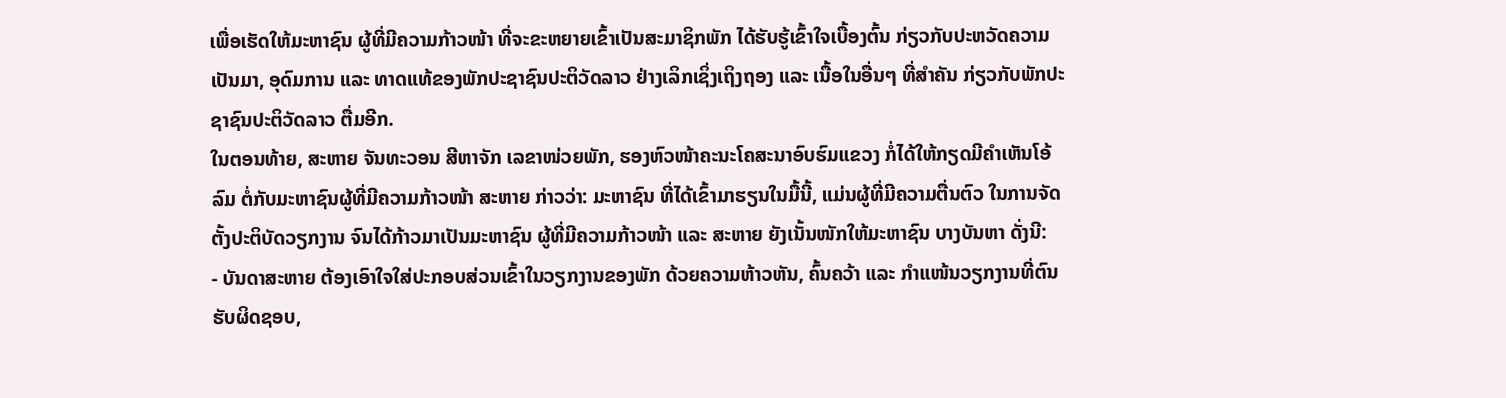ເພື່ອເຮັດໃຫ້ມະຫາຊົນ ຜູ້ທີ່ມີຄວາມກ້າວໜ້າ ທີ່ຈະຂະຫຍາຍເຂົ້າເປັນສະມາຊິກພັກ ໄດ້ຮັບຮູ້ເຂົ້າໃຈເບື້ອງຕົ້ນ ກ່ຽວກັບປະຫວັດຄວາມເປັນມາ, ອຸດົມການ ແລະ ທາດແທ້ຂອງພັກປະຊາຊົນປະຕິວັດລາວ ຢ່າງເລິກເຊິ່ງເຖິງຖອງ ແລະ ເນື້ອໃນອື່ນໆ ທີ່ສໍາຄັນ ກ່ຽວກັບພັກປະຊາຊົນປະຕິວັດລາວ ຕື່ມອີກ.
ໃນຕອນທ້າຍ, ສະຫາຍ ຈັນທະວອນ ສີຫາຈັກ ເລຂາໜ່ວຍພັກ, ຮອງຫົວໜ້າຄະນະໂຄສະນາອົບຮົມແຂວງ ກໍ່ໄດ້ໃຫ້ກຽດມີຄໍາເຫັນໂອ້ລົມ ຕໍ່ກັບມະຫາຊົນຜູ້ທີ່ມີຄວາມກ້າວໜ້າ ສະຫາຍ ກ່າວວ່າ: ມະຫາຊົນ ທີ່ໄດ້ເຂົ້າມາຮຽນໃນມື້ນີ້, ແມ່ນຜູ້ທີ່ມີຄວາມຕື່ນຕົວ ໃນການຈັດຕັ້ງປະຕິບັດວຽກງານ ຈົນໄດ້ກ້າວມາເປັນມະຫາຊົນ ຜູ້ທີ່ມີຄວາມກ້າວໜ້າ ແລະ ສະຫາຍ ຍັງເນັ້ນໜັກໃຫ້ມະຫາຊົນ ບາງບັນຫາ ດັ່ງນີ:
- ບັນດາສະຫາຍ ຕ້ອງເອົາໃຈໃສ່ປະກອບສ່ວນເຂົ້າໃນວຽກງານຂອງພັກ ດ້ວຍຄວາມຫ້າວຫັນ, ຄົ້ນຄວ້າ ແລະ ກໍາແໜ້ນວຽກງານທີ່ຕົນຮັບຜິດຊອບ,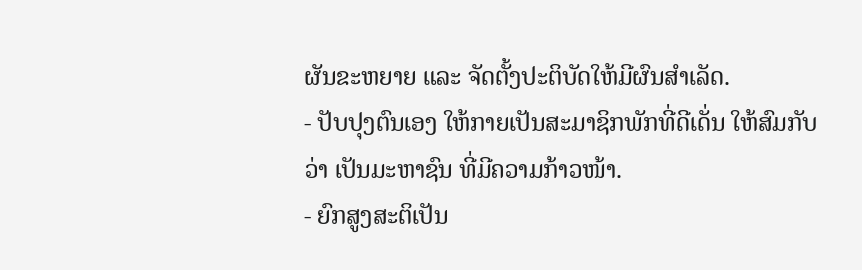ຜັນຂະຫຍາຍ ແລະ ຈັດຕັ້ງປະຕິບັດໃຫ້ມີຜົນສໍາເລັດ.
- ປັບປຸງຕົນເອງ ໃຫ້ກາຍເປັນສະມາຊິກພັກທີ່ດີເດັ່ນ ໃຫ້ສົມກັບວ່າ ເປັນມະຫາຊົນ ທີ່ມີຄວາມກ້າວໜ້າ.
- ຍົກສູງສະຕິເປັນ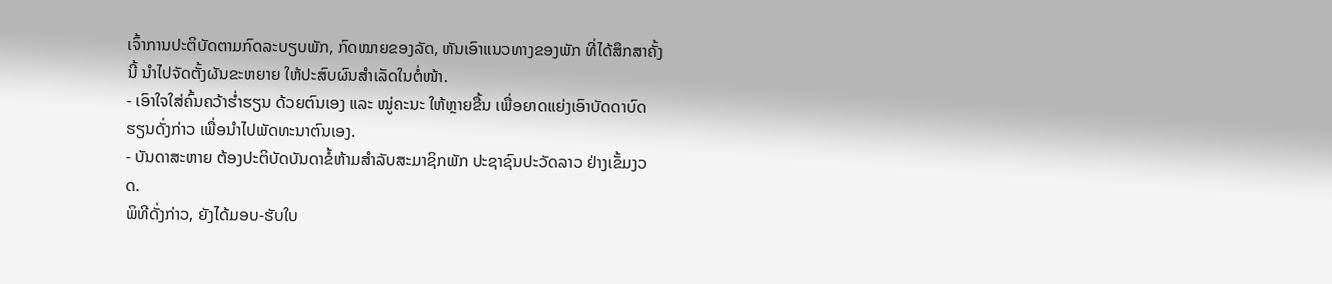ເຈົ້າການປະຕິບັດຕາມກົດລະບຽບພັກ, ກົດໝາຍຂອງລັດ, ຫັນເອົາແນວທາງຂອງພັກ ທີ່ໄດ້ສຶກສາຄັ້ງນີ້ ນໍາໄປຈັດຕັ້ງຜັນຂະຫຍາຍ ໃຫ້ປະສົບຜົນສຳເລັດໃນຕໍ່ໜ້າ.
- ເອົາໃຈໃສ່ຄົ້ນຄວ້າຮໍ່າຮຽນ ດ້ວຍຕົນເອງ ແລະ ໝູ່ຄະນະ ໃຫ້ຫຼາຍຂື້ນ ເພື່ອຍາດແຍ່ງເອົາບັດດາບົດຮຽນດັ່ງກ່າວ ເພື່ອນໍາໄປພັດທະນາຕົນເອງ.
- ບັນດາສະຫາຍ ຕ້ອງປະຕິບັດບັນດາຂໍ້ຫ້າມສໍາລັບສະມາຊິກພັກ ປະຊາຊົນປະວັດລາວ ຢ່າງເຂັ້ມງວດ.
ພິທີດັ່ງກ່າວ, ຍັງໄດ້ມອບ-ຮັບໃບ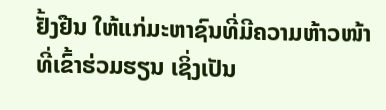ຢັ້ງຢືນ ໃຫ້ແກ່ມະຫາຊົນທີ່ມີຄວາມຫ້າວໜ້າ ທີ່ເຂົ້າຮ່ວມຮຽນ ເຊິ່ງເປັນ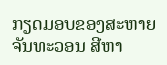ກຽດມອບຂອງສະຫາຍ ຈັນທະວອນ ສີຫາ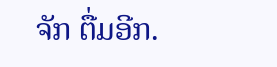ຈັກ ຕື່ມອີກ.